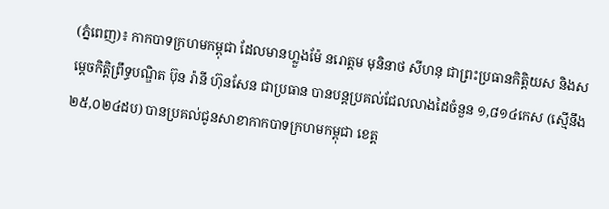(ភ្នំពេញ)៖ កាកបាទក្រហមកម្ពុជា ដែលមានហ្លួងម៉ែ នរោត្តម មុនិនាថ សីហនុ ជាព្រះប្រធានកិត្តិយស និងសម្តេចកិត្តិព្រឹទ្ធបណ្ឌិត ប៊ុន រ៉ានី ហ៊ុនសែន ជាប្រធាន បានបន្តប្រគល់ជែលលាងដៃចំនួន ១,៨១៤កេស (ស្មើនឹង ២៥,០២៤ដប) បានប្រគល់ជូនសាខាកាកបាទក្រហមកម្ពុជា ខេត្ត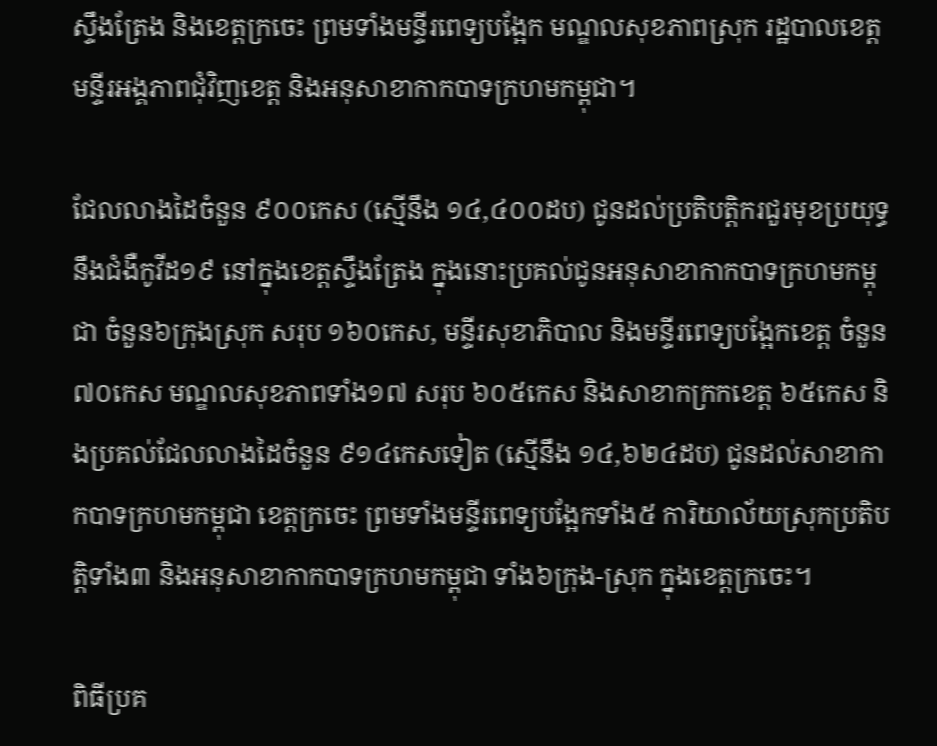ស្ទឹងត្រែង និងខេត្តក្រចេះ ព្រមទាំងមន្ទីរពេទ្យបង្អែក មណ្ឌលសុខភាពស្រុក រដ្ឋបាលខេត្ត មន្ទីរអង្គភាពជុំវិញខេត្ត និងអនុសាខាកាកបាទក្រហមកម្ពុជា។

ជែលលាងដៃចំនួន ៩០០កេស (ស្មើនឹង ១៤,៤០០ដប) ជូនដល់ប្រតិបត្តិករជួរមុខប្រយុទ្ធនឹងជំងឺកូវីដ១៩ នៅក្នុងខេត្តស្ទឹងត្រែង ក្នុងនោះប្រគល់ជូនអនុសាខាកាកបាទក្រហមកម្ពុជា ចំនួន៦ក្រុងស្រុក សរុប ១៦០កេស, មន្ទីរសុខាភិបាល និងមន្ទីរពេទ្យបង្អែកខេត្ត ចំនួន៧០កេស មណ្ឌលសុខភាពទាំង១៧ សរុប ៦០៥កេស និងសាខាកក្រកខេត្ត ៦៥កេស និងប្រគល់ជែលលាងដៃចំនួន ៩១៤កេសទៀត (ស្មើនឹង ១៤,៦២៤ដប) ជូនដល់សាខាកាកបាទក្រហមកម្ពុជា ខេត្តក្រចេះ ព្រមទាំងមន្ទីរពេទ្យបង្អែកទាំង៥ ការិយាល័យស្រុកប្រតិបត្តិទាំង៣ និងអនុសាខាកាកបាទក្រហមកម្ពុជា ទាំង៦ក្រុង-ស្រុក ក្នុងខេត្តក្រចេះ។

ពិធីប្រគ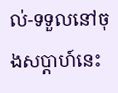ល់-ទទួលនៅចុងសប្ដាហ៍នេះ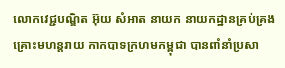លោកវេជ្ជបណ្ឌិត អ៊ុយ សំអាត នាយក នាយកដ្ឋានគ្រប់គ្រងគ្រោះមហន្តរាយ កាកបាទក្រហមកម្ពុជា បានពាំនាំប្រសា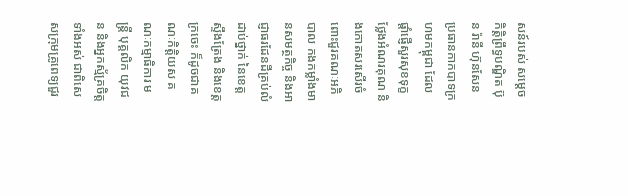សន៍របស់ សម្តេចកិត្តិព្រឹទ្ធបណ្ឌិត ប៊ុន រ៉ានី ហ៊ុនសែន ប្រធានកាកបាទក្រហមកម្ពុជា ដែលផ្តាំផ្ញើសួរសុខទុក្ខ ថ្លែងអំណរគុណ និងកោតសរសើរចំពោះជួរគណៈអភិបាល កងកម្លាំងមានសមត្ថកិច្ច និងអាជ្ញាធរដែនដីគ្រប់លំដាប់ថ្នាក់ នៃខេត្តស្ទឹងត្រែង និងខេត្តក្រចេះ ក៏ដូចជាគណៈកិត្តិយស គណៈកម្មាធិការ មន្ត្រី បុគ្គលិក យុវជន និងអ្នកស្ម័គ្រចិត្តទាំងអស់ ជាពិសេសក្រុមគ្រូពេទ្យជួរ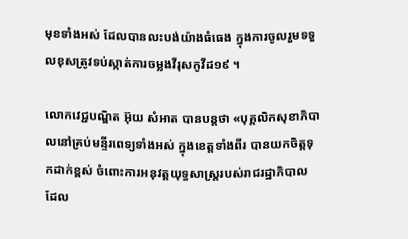មុខទាំងអស់ ដែលបានលះបង់យ៉ាងធំធេង ក្នុងការចូលរួមទទួលខុសត្រូវទប់ស្កាត់ការចម្លងវីរុសកូវីដ១៩ ។

លោកវេជ្ជបណ្ឌិត អ៊ុយ សំអាត បានបន្តថា «បុគ្គលិកសុខាភិបាលនៅគ្រប់មន្ទីរពេទ្យទាំងអស់ ក្នុងខេត្តទាំងពីរ បានយកចិត្តទុកដាក់ខ្ពស់ ចំពោះការអនុវត្តយុទ្ធសាស្ត្ររបស់រាជរដ្ឋាភិបាល ដែល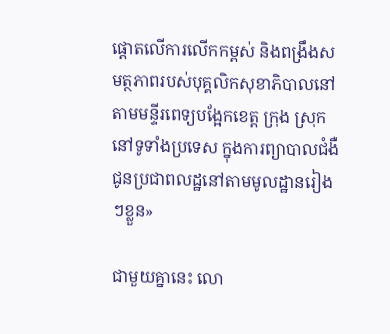ផ្តោតលើការលើកកម្ពស់ និងពង្រឹងសមត្ថភាពរបស់បុគ្គលិកសុខាភិបាលនៅតាមមន្ទីរពេទ្យបង្អែកខេត្ត ក្រុង ស្រុក នៅទូទាំងប្រទេស ក្នុងការព្យាបាលជំងឺជូនប្រជាពលដ្ឋនៅតាមមូលដ្ឋានរៀងៗខ្លួន»

ជាមួយគ្នានេះ លោ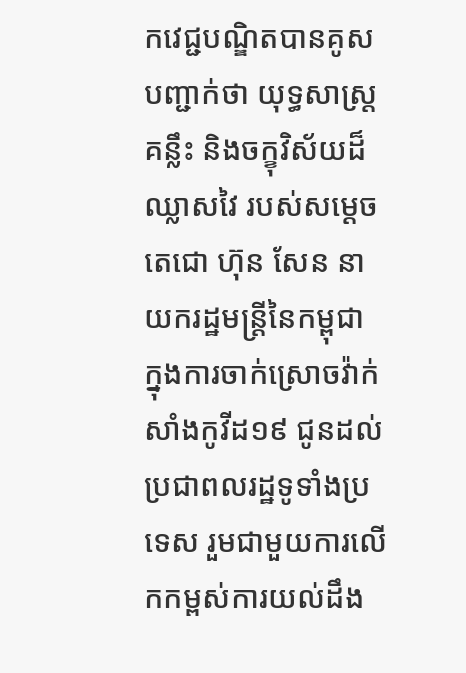កវេជ្ជបណ្ឌិតបានគូសបញ្ជាក់ថា យុទ្ធសាស្ត្រគន្លឹះ និងចក្ខុវិស័យដ៏ឈ្លាសវៃ របស់សម្ដេចតេជោ ហ៊ុន សែន នាយករដ្ឋមន្ត្រីនៃកម្ពុជា ក្នុងការចាក់ស្រោចវ៉ាក់សាំងកូវីដ១៩ ជូនដល់ប្រជាពលរដ្ឋទូទាំងប្រទេស រួមជាមួយការលើកកម្ពស់ការយល់ដឹង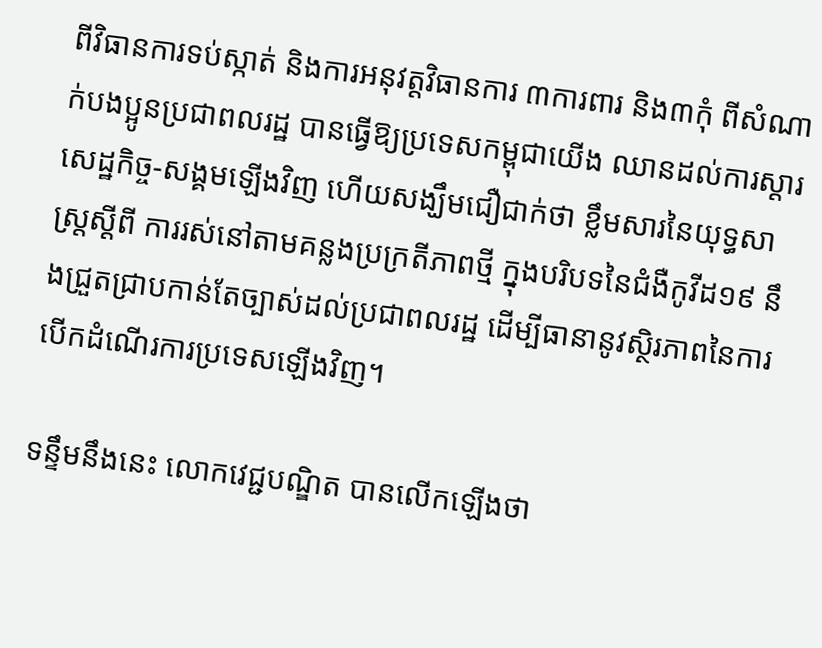ពីវិធានការទប់ស្កាត់ និងការអនុវត្តវិធានការ ៣ការពារ និង៣កុំ ពីសំណាក់បងប្អូនប្រជាពលរដ្ឋ បានធ្វើឱ្យប្រទេសកម្ពុជាយើង ឈានដល់ការស្តារសេដ្ឋកិច្ច-សង្គមឡើងវិញ ហើយសង្ឃឹមជឿជាក់ថា ខ្លឹមសារនៃយុទ្ធសាស្ត្រស្តីពី ការរស់នៅតាមគន្លងប្រក្រតីភាពថ្មី ក្នុងបរិបទនៃជំងឺកូវីដ១៩ នឹងជ្រួតជ្រាបកាន់តែច្បាស់ដល់ប្រជាពលរដ្ឋ ដើម្បីធានានូវស្ថិរភាពនៃការបើកដំណើរការប្រទេសឡើងវិញ។

ទន្ទឹមនឹងនេះ លោកវេជ្ជបណ្ឌិត បានលើកឡើងថា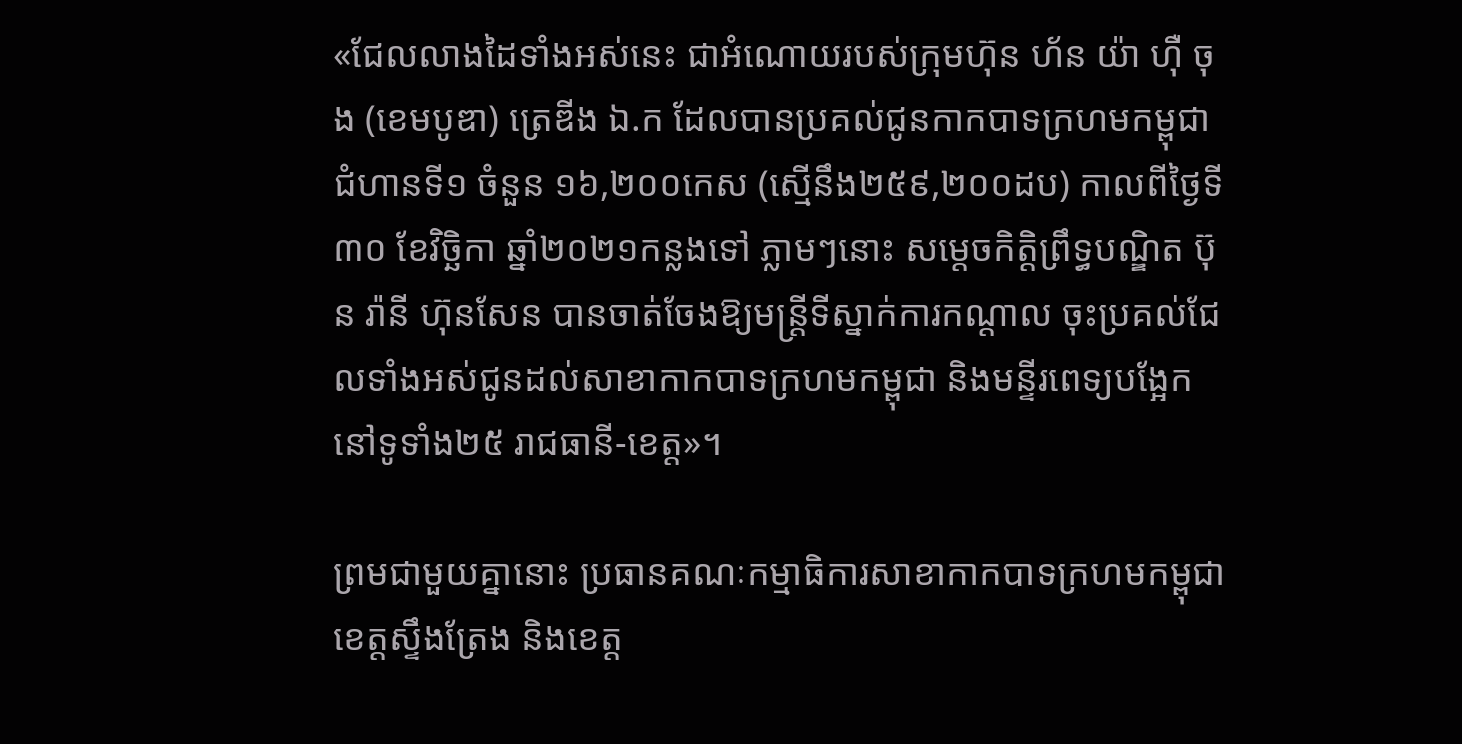«ជែលលាងដៃទាំងអស់នេះ ជាអំណោយរបស់ក្រុមហ៊ុន ហ័ន យ៉ា ហ៊ឺ ចុង (ខេមបូឌា) ត្រេឌីង ឯ.ក ដែលបានប្រគល់ជូនកាកបាទក្រហមកម្ពុជា ជំហានទី១ ចំនួន ១៦,២០០កេស (ស្មើនឹង២៥៩,២០០ដប) កាលពីថ្ងៃទី៣០ ខែវិច្ឆិកា ឆ្នាំ២០២១កន្លងទៅ ភ្លាមៗនោះ សម្តេចកិត្តិព្រឹទ្ធបណ្ឌិត ប៊ុន រ៉ានី ហ៊ុនសែន បានចាត់ចែងឱ្យមន្ត្រីទីស្នាក់ការកណ្តាល ចុះប្រគល់ជែលទាំងអស់ជូនដល់សាខាកាកបាទក្រហមកម្ពុជា និងមន្ទីរពេទ្យបង្អែក នៅទូទាំង២៥ រាជធានី-ខេត្ត»។

ព្រមជាមួយគ្នានោះ ប្រធានគណៈកម្មាធិការសាខាកាកបាទក្រហមកម្ពុជា ខេត្តស្ទឹងត្រែង និងខេត្ត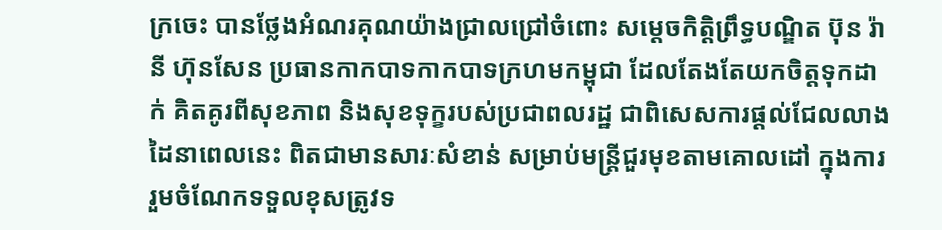ក្រចេះ បានថ្លែងអំណរគុណយ៉ាងជ្រាលជ្រៅចំពោះ សម្តេចកិត្តិព្រឹទ្ធបណ្ឌិត ប៊ុន រ៉ានី ហ៊ុនសែន ប្រធានកាកបាទកាកបាទក្រហមកម្ពុជា ដែលតែងតែយកចិត្តទុកដាក់ គិតគូរពីសុខភាព និងសុខទុក្ខរបស់ប្រជាពលរដ្ឋ ជាពិសេសការផ្តល់ជែលលាងដៃនាពេលនេះ ពិតជាមានសារៈសំខាន់ សម្រាប់មន្ត្រីជួរមុខតាមគោលដៅ ក្នុងការរួមចំណែកទទួលខុសត្រូវទ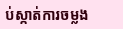ប់ស្កាត់ការចម្លង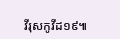វីរុសកូវីដ១៩៕